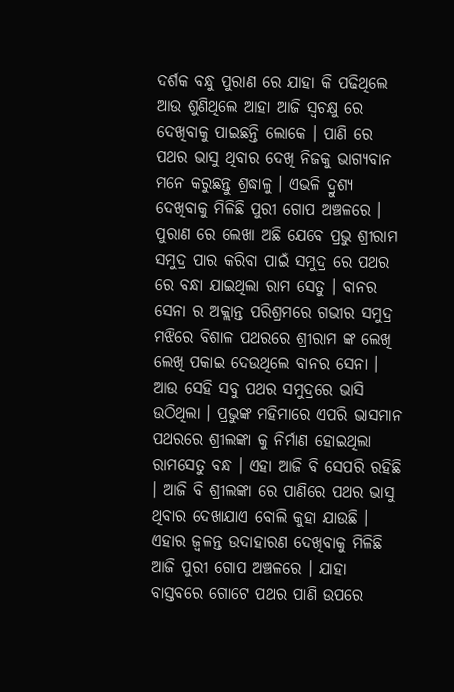ଦର୍ଶକ ବନ୍ଧୁ ପୁରାଣ ରେ ଯାହା କି ପଢିଥିଲେ ଆଉ ଶୁଣିଥିଲେ ଆହା ଆଜି ସ୍ଵଚକ୍ଷୁ ରେ ଦେଖିବାକୁ ପାଇଛନ୍ତି ଲୋକେ । ପାଣି ରେ ପଥର ଭାସୁ ଥିବାର ଦେଖି ନିଜକୁ ଭାଗ୍ଯବାନ ମନେ କରୁଛନ୍ତୁ ଶ୍ରଦ୍ଧାଳୁ । ଏଭଳି ଦ୍ରୁଶ୍ଯ ଦେଖିବାକୁ ମିଳିଛି ପୁରୀ ଗୋପ ଅଞ୍ଚଳରେ । ପୁରାଣ ରେ ଲେଖା ଅଛି ଯେବେ ପ୍ରଭୁ ଶ୍ରୀରାମ ସମୁଦ୍ର ପାର କରିବା ପାଇଁ ସମୁଦ୍ର ରେ ପଥର ରେ ବନ୍ଧା ଯାଇଥିଲା ରାମ ସେତୁ । ବାନର ସେନା ର ଅକ୍ଲାନ୍ତ ପରିଶ୍ରମରେ ଗଭୀର ସମୁଦ୍ର ମଝିରେ ବିଶାଳ ପଥରରେ ଶ୍ରୀରାମ ଙ୍କ ଲେଖି ଲେଖି ପକାଇ ଦେଉଥିଲେ ବାନର ସେନା ।
ଆଉ ସେହି ସବୁ ପଥର ସମୁଦ୍ରରେ ଭାସି ଉଠିଥିଲା । ପ୍ରଭୁଙ୍କ ମହିମାରେ ଏପରି ଭାସମାନ ପଥରରେ ଶ୍ରୀଲଙ୍କା କୁ ନିର୍ମାଣ ହୋଇଥିଲା ରାମସେତୁ ବନ୍ଧ । ଏହା ଆଜି ବି ସେପରି ରହିଛି । ଆଜି ବି ଶ୍ରୀଲଙ୍କା ରେ ପାଣିରେ ପଥର ଭାସୁ ଥିବାର ଦେଖାଯାଏ ବୋଲି କୁହା ଯାଉଛି । ଏହାର ଜ୍ଵଳନ୍ତ ଉଦାହାରଣ ଦେଖିବାକୁ ମିଳିଛି ଆଜି ପୁରୀ ଗୋପ ଅଞ୍ଚଳରେ । ଯାହା ବାସ୍ତବରେ ଗୋଟେ ପଥର ପାଣି ଉପରେ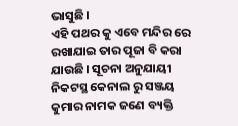ଭାସୁଛି ।
ଏହି ପଥର କୁ ଏବେ ମନ୍ଦିର ରେ ରଖାଯାଇ ତାର ପୂଜା ବି କରା ଯାଉଛି । ସୂଚନା ଅନୁଯାୟୀ ନିକଟସ୍ଥ କେନାଲ ରୁ ସଞ୍ଜୟ କୁମାର ନାମକ ଜଣେ ବ୍ୟକ୍ତି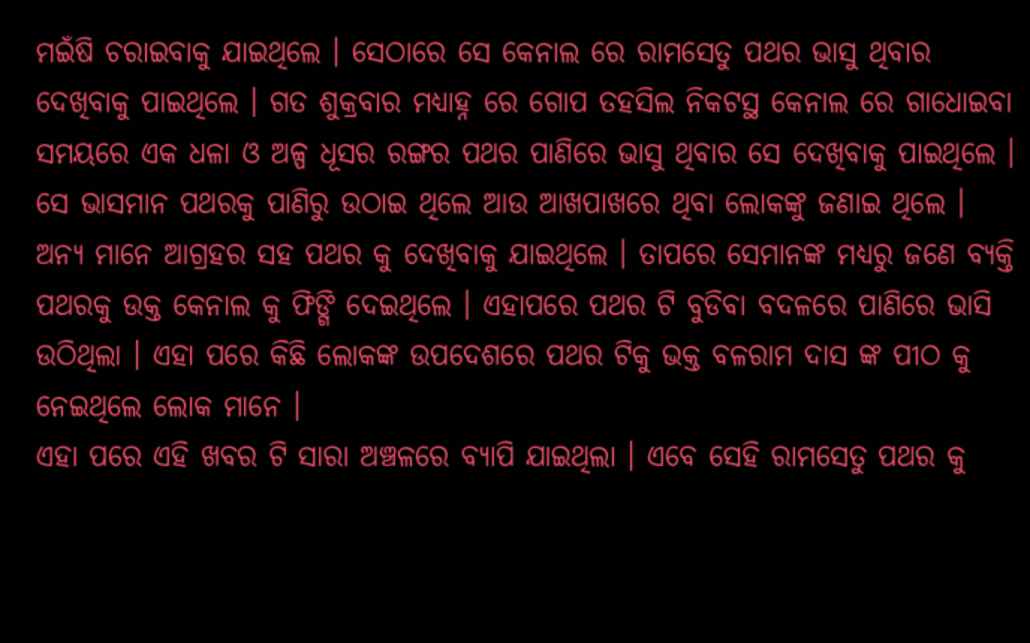ମଇଁଷି ଚରାଇବାକୁ ଯାଇଥିଲେ । ସେଠାରେ ସେ କେନାଲ ରେ ରାମସେତୁ ପଥର ଭାସୁ ଥିବାର ଦେଖିବାକୁ ପାଇଥିଲେ । ଗତ ଶୁକ୍ରବାର ମଧ୍ୟାହ୍ନ ରେ ଗୋପ ତହସିଲ ନିକଟସ୍ଥ କେନାଲ ରେ ଗାଧୋଇବା ସମୟରେ ଏକ ଧଳା ଓ ଅଳ୍ପ ଧୂସର ରଙ୍ଗର ପଥର ପାଣିରେ ଭାସୁ ଥିବାର ସେ ଦେଖିବାକୁ ପାଇଥିଲେ ।
ସେ ଭାସମାନ ପଥରକୁ ପାଣିରୁ ଉଠାଇ ଥିଲେ ଆଉ ଆଖପାଖରେ ଥିବା ଲୋକଙ୍କୁ ଜଣାଇ ଥିଲେ । ଅନ୍ୟ ମାନେ ଆଗ୍ରହର ସହ ପଥର କୁ ଦେଖିବାକୁ ଯାଇଥିଲେ । ତାପରେ ସେମାନଙ୍କ ମଧ୍ୟରୁ ଜଣେ ବ୍ୟକ୍ତି ପଥରକୁ ଉକ୍ତ କେନାଲ କୁ ଫିଙ୍ଗି ଦେଇଥିଲେ । ଏହାପରେ ପଥର ଟି ବୁଡିବା ବଦଳରେ ପାଣିରେ ଭାସି ଉଠିଥିଲା । ଏହା ପରେ କିଛି ଲୋକଙ୍କ ଉପଦେଶରେ ପଥର ଟିକୁ ଭକ୍ତ ବଳରାମ ଦାସ ଙ୍କ ପୀଠ କୁ ନେଇଥିଲେ ଲୋକ ମାନେ ।
ଏହା ପରେ ଏହି ଖବର ଟି ସାରା ଅଞ୍ଚଳରେ ବ୍ୟାପି ଯାଇଥିଲା । ଏବେ ସେହି ରାମସେତୁ ପଥର କୁ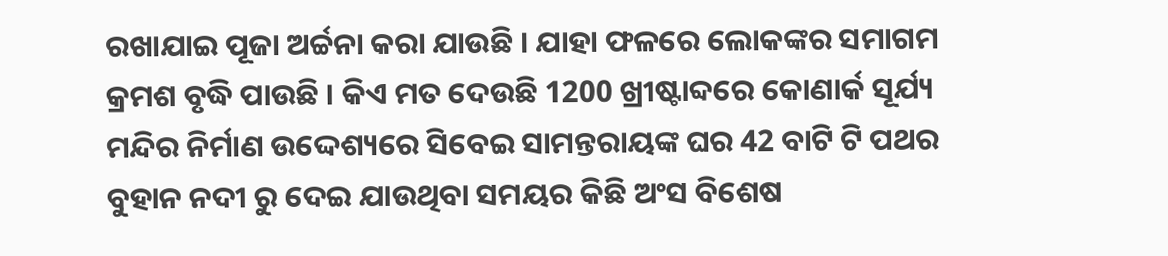ରଖାଯାଇ ପୂଜା ଅର୍ଚ୍ଚନା କରା ଯାଉଛି । ଯାହା ଫଳରେ ଲୋକଙ୍କର ସମାଗମ କ୍ରମଶ ବୃଦ୍ଧି ପାଉଛି । କିଏ ମତ ଦେଉଛି 1200 ଖ୍ରୀଷ୍ଟାବ୍ଦରେ କୋଣାର୍କ ସୂର୍ଯ୍ୟ ମନ୍ଦିର ନିର୍ମାଣ ଉଦ୍ଦେଶ୍ୟରେ ସିବେଇ ସାମନ୍ତରାୟଙ୍କ ଘର 42 ବାଟି ଟି ପଥର ବୁହାନ ନଦୀ ରୁ ଦେଇ ଯାଉଥିବା ସମୟର କିଛି ଅଂସ ବିଶେଷ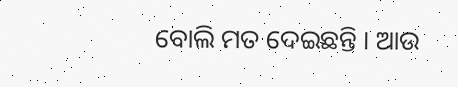ବୋଲି ମତ ଦେଇଛନ୍ତି । ଆଉ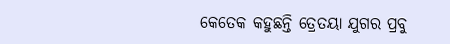କେତେକ କହୁଛନ୍ତି ତ୍ରେତୟା ଯୁଗର ପ୍ରବୁ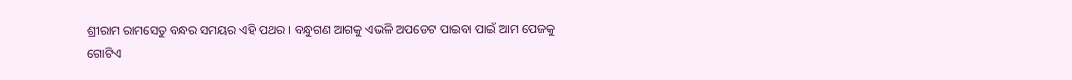ଶ୍ରୀରାମ ରାମସେତୁ ବନ୍ଧର ସମୟର ଏହି ପଥର । ବନ୍ଧୁଗଣ ଆଗକୁ ଏଭଳି ଅପଡେଟ ପାଇବା ପାଇଁ ଆମ ପେଜକୁ ଗୋଟିଏ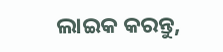ଲାଇକ କରନ୍ତୁ,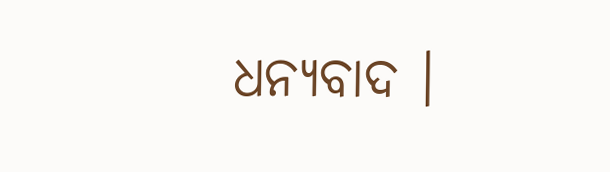ଧନ୍ୟବାଦ ।